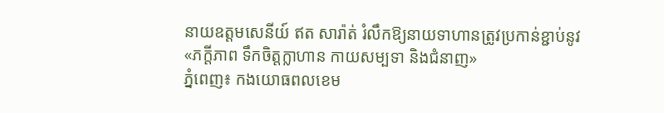នាយឧត្ដមសេនីយ៍ ឥត សារ៉ាត់ រំលឹកឱ្យនាយទាហានត្រូវប្រកាន់ខ្ជាប់នូវ «ភក្តីភាព ទឹកចិត្តក្លាហាន កាយសម្បទា និងជំនាញ»
ភ្នំពេញ៖ កងយោធពលខេម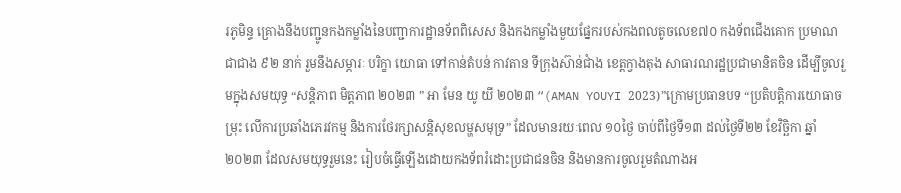រភូមិន្ទ គ្រោងនឹងបញ្ជូនកងកម្លាំងនៃបញ្ជាការដ្ឋានទ័ពពិសេស និងកងកម្លាំងមួយផ្នែករបស់កងពលតូចលេខ៧០ កងទ័ពជើងគោក ប្រមាណជាជាង ៩២ នាក់ រួមនឹងសម្ភារៈ បរិក្ខា យោធា ទៅកាន់តំបន់ កាវតាន ទីក្រុងស៊ាន់ជាំង ខេត្តក្វាងតុង សាធារណរដ្ឋប្រជាមានិតចិន ដើម្បីចូលរួមក្នុងសមយុទ្ធ “សន្តិភាព មិត្តភាព ២០២៣ ” អា មែន យូ យី ២០២៣ “(AMAN YOUYI 2023)”ក្រោមប្រធានបទ “ប្រតិបត្តិការយោធាចម្រុះ លើការប្រឆាំងភេរវកម្ម និងការថែរក្សាសន្តិសុខលម្ហសមុទ្រ” ដែលមានរយៈពេល ១០ថ្ងៃ ចាប់ពីថ្ងៃទី១៣ ដល់ថ្ងៃទី២២ ខែវិច្ឆិកា ឆ្នាំ២០២៣ ដែលសមយុទ្ធរួមនេះ រៀបចំធ្វើឡើងដោយកងទ័ពរំដោះប្រជាជនចិន និងមានការចូលរួមតំណាងអ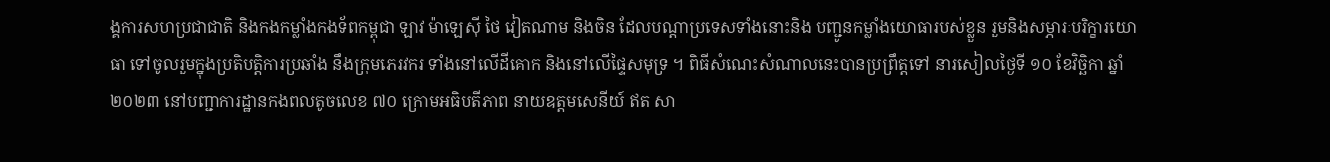ង្គការសហប្រជាជាតិ និងកងកម្លាំងកងទ័ពកម្ពុជា ឡាវ ម៉ាឡេស៊ី ថៃ វៀតណាម និងចិន ដែលបណ្ដាប្រទេសទាំងនោះនិង បញ្ជូនកម្លាំងយោធារបស់ខ្លួន រួមនិងសម្ភារៈបរិក្ខារយោធា ទៅចូលរួមក្នុងប្រតិបត្តិការប្រឆាំង នឹងក្រុមភេរវករ ទាំងនៅលើដីគោក និងនៅលើផ្ទៃសមុទ្រ ។ ពិធីសំណេះសំណាលនេះបានប្រព្រឹត្តទៅ នារសៀលថ្ងៃទី ១០ ខែវិច្ឆិកា ឆ្នាំ ២០២៣ នៅបញ្ជាការដ្ឋានកងពលតូចលេខ ៧០ ក្រោមអធិបតីភាព នាយឧត្តមសេនីយ៍ ឥត សា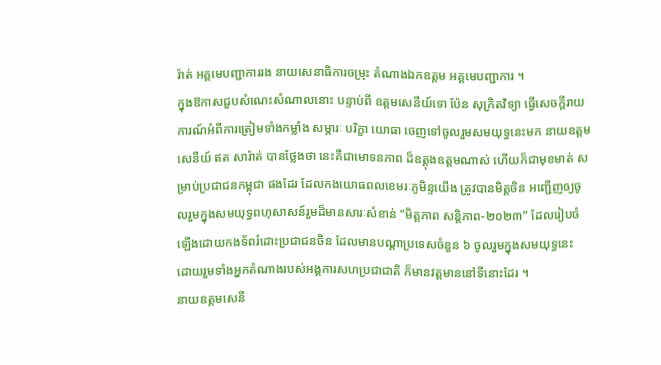រ៉ាត់ អគ្គមេបញ្ជាការរង នាយសេនាធិការចម្រុះ តំណាងឯកឧត្តម អគ្គមេបញ្ជាការ ។
ក្នុងឱកាសជួបសំណេះសំណាលនោះ បន្ទាប់ពី ឧត្តមសេនីយ៍ទោ ប៉ែន សុក្រិតវិទ្យា ធ្វើសេចក្តីរាយការណ៍អំពីការត្រៀមទាំងកម្លាំង សម្ភារៈ បរិក្ខា យោធា ចេញទៅចូលរួមសមយុទ្ធនេះមក នាយឧត្តមសេនីយ៍ ឥត សារ៉ាត់ បានថ្លែងថា នេះគឺជាមោទនភាព ដ៏ឧត្តុងឧត្តមណាស់ ហើយក៏ជាមុខមាត់ សម្រាប់ប្រជាជនកម្ពុជា ផងដែរ ដែលកងយោធពលខេមរៈភូមិន្ទយើង ត្រូវបានមិត្តចិន អញ្ជើញឲ្យចូលរួមក្នុងសមយុទ្ធពហុសាសន៍រួមដ៏មានសារៈសំខាន់ “មិត្តភាព សន្តិភាព-២០២៣” ដែលរៀបចំឡើងដោយកងទ័ពរំដោះប្រជាជនចិន ដែលមានបណ្ដាប្រទេសចំនួន ៦ ចូលរួមក្នុងសមយុទ្ធនេះ ដោយរួមទាំងអ្នកតំណាងរបស់អង្គការសហប្រជាជាតិ ក៏មានវត្តមាននៅទីនោះដែរ ។
នាយឧត្តមសេនី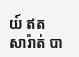យ៍ ឥត សារ៉ាត់ បា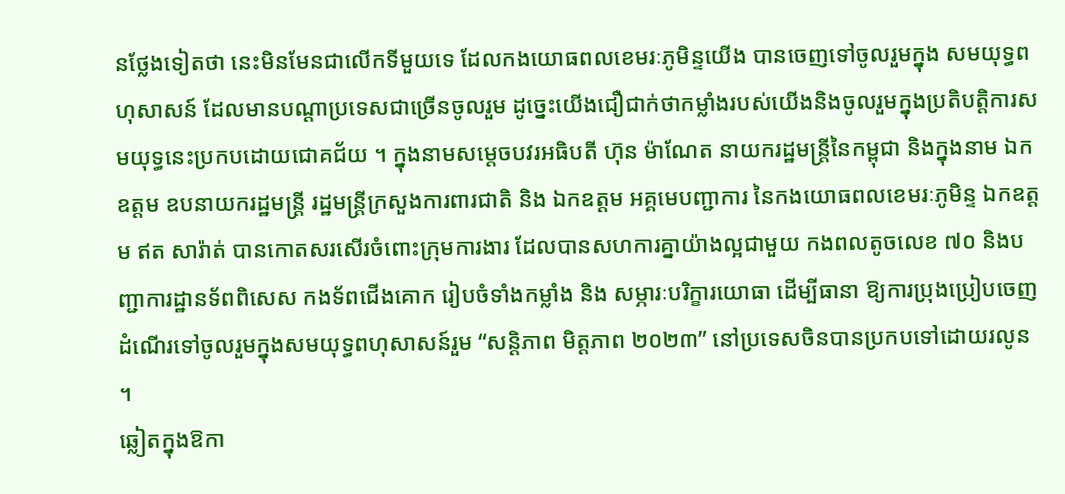នថ្លែងទៀតថា នេះមិនមែនជាលើកទីមួយទេ ដែលកងយោធពលខេមរៈភូមិន្ទយើង បានចេញទៅចូលរួមក្នុង សមយុទ្ធពហុសាសន៍ ដែលមានបណ្ដាប្រទេសជាច្រើនចូលរួម ដូច្នេះយើងជឿជាក់ថាកម្លាំងរបស់យើងនិងចូលរួមក្នុងប្រតិបត្តិការសមយុទ្ធនេះប្រកបដោយជោគជ័យ ។ ក្នុងនាមសម្ដេចបវរអធិបតី ហ៊ុន ម៉ាណែត នាយករដ្ឋមន្ត្រីនៃកម្ពុជា និងក្នុងនាម ឯកឧត្តម ឧបនាយករដ្ឋមន្ត្រី រដ្ឋមន្ត្រីក្រសួងការពារជាតិ និង ឯកឧត្តម អគ្គមេបញ្ជាការ នៃកងយោធពលខេមរៈភូមិន្ទ ឯកឧត្តម ឥត សារ៉ាត់ បានកោតសរសើរចំពោះក្រុមការងារ ដែលបានសហការគ្នាយ៉ាងល្អជាមួយ កងពលតូចលេខ ៧០ និងបញ្ជាការដ្ឋានទ័ពពិសេស កងទ័ពជើងគោក រៀបចំទាំងកម្លាំង និង សម្ភារៈបរិក្ខារយោធា ដើម្បីធានា ឱ្យការប្រុងប្រៀបចេញដំណើរទៅចូលរួមក្នុងសមយុទ្ធពហុសាសន៍រួម “សន្តិភាព មិត្តភាព ២០២៣” នៅប្រទេសចិនបានប្រកបទៅដោយរលូន ។
ឆ្លៀតក្នុងឱកា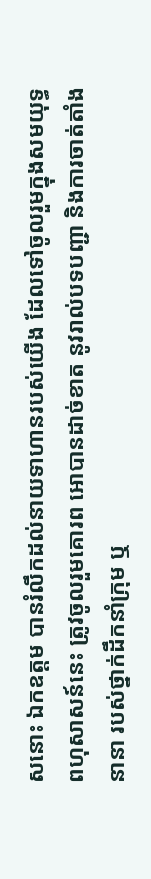សនោះ ឯកឧត្តម បានរំលឹកដល់នាយទាហានរបស់យើង ដែលទៅចូលរួមក្នុងសមយុទ្ធពហុសាសន៍នេះ ត្រូវចូលរួមគោរព អោបានដាច់ខាត នូវរាល់បទបញ្ជា និងការចាត់តាំងនានា របស់ថ្នាក់ដឹកនាំក្រុម ឬ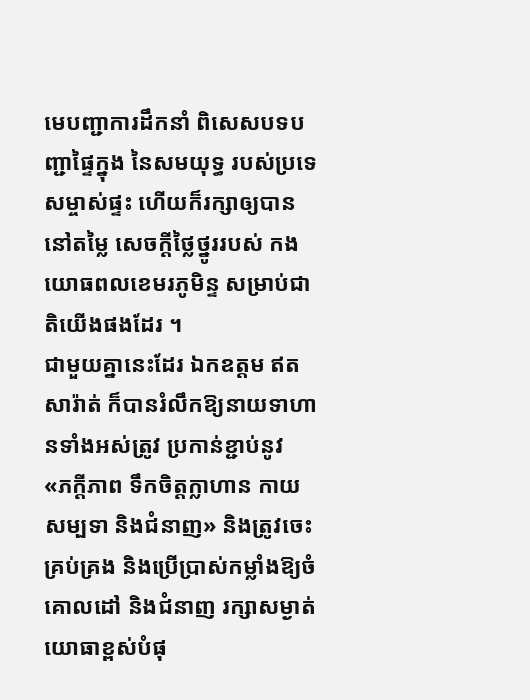មេបញ្ជាការដឹកនាំ ពិសេសបទបញ្ជាផ្ទៃក្នុង នៃសមយុទ្ធ របស់ប្រទេសម្ចាស់ផ្ទះ ហើយក៏រក្សាឲ្យបាននៅតម្លៃ សេចក្តីថ្លៃថ្នូររបស់ កងយោធពលខេមរភូមិន្ទ សម្រាប់ជាតិយើងផងដែរ ។
ជាមួយគ្នានេះដែរ ឯកឧត្តម ឥត សារ៉ាត់ ក៏បានរំលឹកឱ្យនាយទាហានទាំងអស់ត្រូវ ប្រកាន់ខ្ជាប់នូវ «ភក្តីភាព ទឹកចិត្តក្លាហាន កាយសម្បទា និងជំនាញ» និងត្រូវចេះគ្រប់គ្រង និងប្រើប្រាស់កម្លាំងឱ្យចំគោលដៅ និងជំនាញ រក្សាសម្ងាត់យោធាខ្ពស់បំផុ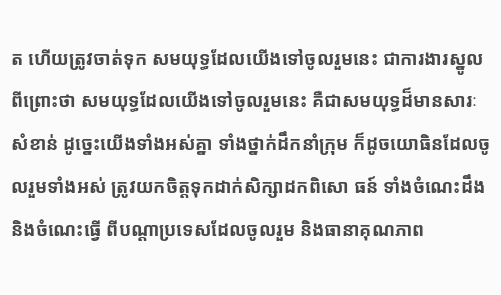ត ហើយត្រូវចាត់ទុក សមយុទ្ធដែលយើងទៅចូលរួមនេះ ជាការងារស្នូល ពីព្រោះថា សមយុទ្ធដែលយើងទៅចូលរួមនេះ គឺជាសមយុទ្ធដ៏មានសារៈសំខាន់ ដូច្នេះយើងទាំងអស់គ្នា ទាំងថ្នាក់ដឹកនាំក្រុម ក៏ដូចយោធិនដែលចូលរួមទាំងអស់ ត្រូវយកចិត្តទុកដាក់សិក្សាដកពិសោ ធន៍ ទាំងចំណេះដឹង និងចំណេះធ្វើ ពីបណ្ដាប្រទេសដែលចូលរួម និងធានាគុណភាព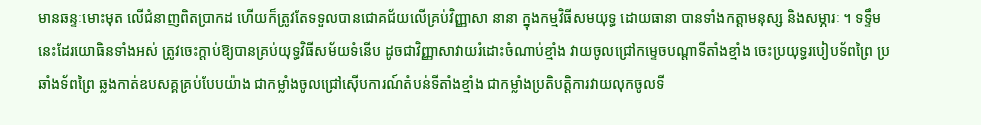មានឆន្ទៈមោះមុត លើជំនាញពិតប្រាកដ ហើយក៏ត្រូវតែទទួលបានជោគជ័យលើគ្រប់វិញ្ញាសា នានា ក្នុងកម្មវិធីសមយុទ្ធ ដោយធានា បានទាំងកត្តាមនុស្ស និងសម្ភារៈ ។ ទទ្ទឹមនេះដែរយោធិនទាំងអស់ ត្រូវចេះក្តាប់ឱ្យបានគ្រប់យុទ្ធវិធីសម័យទំនើប ដូចជាវិញ្ញាសាវាយរំដោះចំណាប់ខ្មាំង វាយចូលជ្រៅកម្ទេចបណ្តាទីតាំងខ្មាំង ចេះប្រយុទ្ធរបៀបទ័ពព្រៃ ប្រឆាំងទ័ពព្រៃ ឆ្លងកាត់ឧបសគ្គគ្រប់បែបយ៉ាង ជាកម្លាំងចូលជ្រៅស៊ើបការណ៍តំបន់ទីតាំងខ្មាំង ជាកម្លាំងប្រតិបត្តិការវាយលុកចូលទី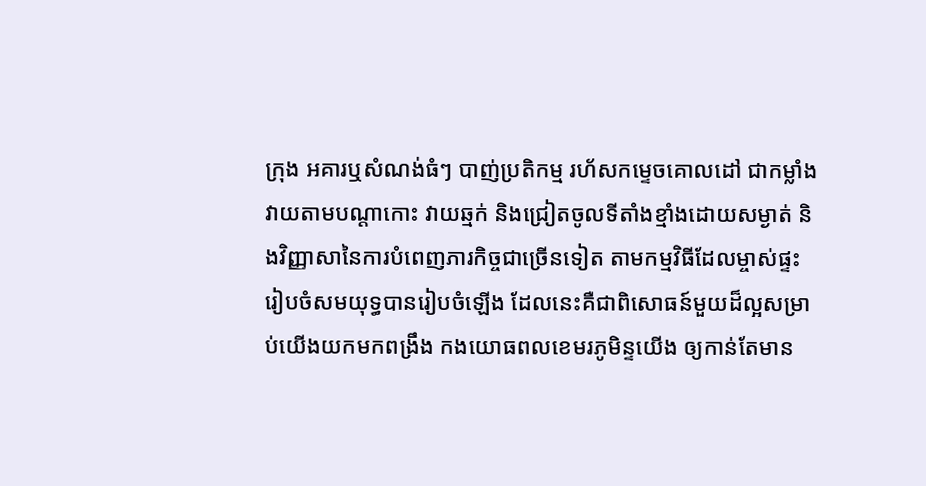ក្រុង អគារឬសំណង់ធំៗ បាញ់ប្រតិកម្ម រហ័សកម្ទេចគោលដៅ ជាកម្លាំងវាយតាមបណ្តាកោះ វាយឆ្មក់ និងជ្រៀតចូលទីតាំងខ្មាំងដោយសម្ងាត់ និងវិញ្ញាសានៃការបំពេញភារកិច្ចជាច្រើនទៀត តាមកម្មវិធីដែលម្ចាស់ផ្ទះរៀបចំសមយុទ្ធបានរៀបចំឡើង ដែលនេះគឺជាពិសោធន៍មួយដ៏ល្អសម្រាប់យើងយកមកពង្រឹង កងយោធពលខេមរភូមិន្ទយើង ឲ្យកាន់តែមាន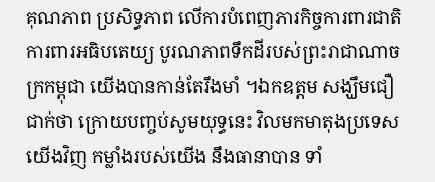គុណភាព ប្រសិទ្ធភាព លើការបំពេញភារកិច្ចការពារជាតិ ការពារអធិបតេយ្យ បូរណភាពទឹកដីរបស់ព្រះរាជាណាចក្រកម្ពុជា យើងបានកាន់តែរឹងមាំ ។ឯកឧត្តម សង្ឃឹមជឿជាក់ថា ក្រោយបញ្ចប់សូមយុទ្ធនេះ វិលមកមាតុងប្រទេសយើងវិញ កម្លាំងរបស់យើង នឹងធានាបាន ទាំ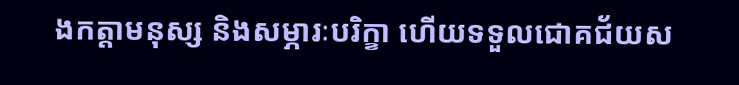ងកត្តាមនុស្ស និងសម្ភារៈបរិក្ខា ហើយទទួលជោគជ័យស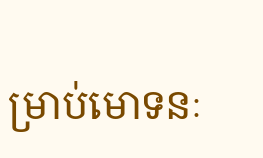ម្រាប់មោទនៈ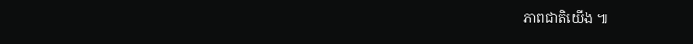ភាពជាតិយើង ៕